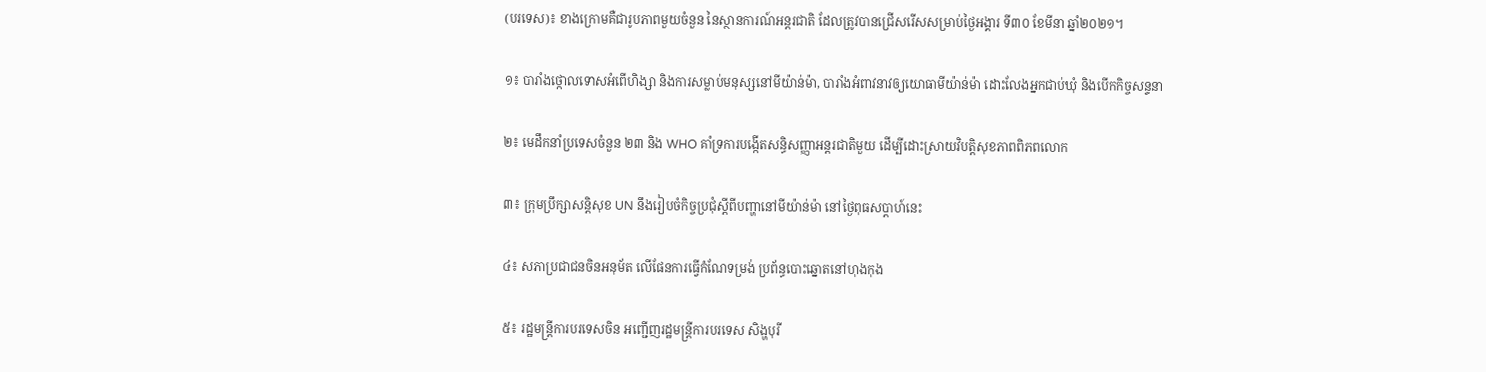(បរទេស)៖ ខាងក្រោមគឺជារូបភាពមួយចំនួន នៃស្ថានការណ៍អន្តរជាតិ ដែលត្រូវបានជ្រើសរើសសម្រាប់ថ្ងៃអង្គារ ទី៣០ ខែមីនា ឆ្នាំ២០២១។

១៖ បារាំងថ្កោលទោសអំពើហិង្សា និងការសម្លាប់មនុស្សនៅមីយ៉ាន់ម៉ា, បារាំងអំពាវនាវឲ្យយោធាមីយ៉ាន់ម៉ា ដោះលែងអ្នកជាប់ឃុំ និងបើកកិច្ចសន្ទនា

២៖ មេដឹកនាំប្រទេសចំនួន ២៣ និង WHO គាំទ្រការបង្កើតសន្ធិសញ្ញាអន្តរជាតិមួយ ដើម្បីដោះស្រាយវិបត្តិសុខភាពពិភពលោក

៣៖ ក្រុមប្រឹក្សាសន្តិសុខ UN នឹងរៀបចំកិច្ចប្រជុំស្តីពីបញ្ហានៅមីយ៉ាន់ម៉ា នៅថ្ងៃពុធសប្តាហ៍នេះ

៤៖ សភាប្រជាជនចិនអនុម័ត លើផែនការធ្វើកំណែទម្រង់ ប្រព័ន្ធបោះឆ្នោតនៅហុងកុង

៥៖ រដ្ឋមន្ត្រីការបរទេសចិន អញ្ជើញរដ្ឋមន្ត្រីការបរទេស សិង្ហបុរី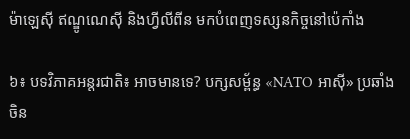ម៉ាឡេស៊ី ឥណ្ឌូណេស៊ី និងហ្វីលីពីន មកបំពេញទស្សនកិច្ចនៅប៉េកាំង

៦៖ បទវិភាគអន្តរជាតិ៖ អាចមានទេ? បក្សសម្ព័ន្ធ «NATO អាស៊ី» ប្រឆាំងចិន